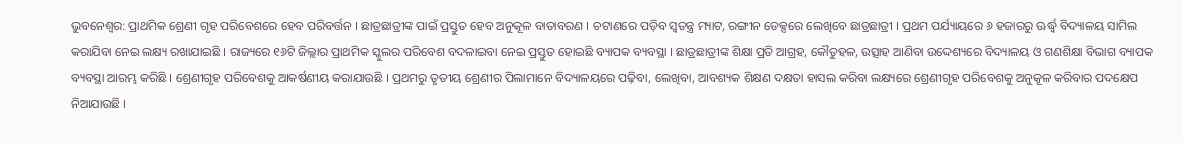ଭୁବନେଶ୍ବର: ପ୍ରାଥମିକ ଶ୍ରେଣୀ ଗୃହ ପରିବେଶରେ ହେବ ପରିବର୍ତ୍ତନ । ଛାତ୍ରଛାତ୍ରୀଙ୍କ ପାଇଁ ପ୍ରସ୍ତୁତ ହେବ ଅନୁକୂଳ ବାତାବରଣ । ଚଟାଣରେ ପଡ଼ିବ ସ୍ବତନ୍ତ୍ର ମ୍ୟାଟ, ରଙ୍ଗୀନ ଡେକ୍ସରେ ଲେଖିବେ ଛାତ୍ରଛାତ୍ରୀ । ପ୍ରଥମ ପର୍ଯ୍ୟାୟରେ ୬ ହଜାରରୁ ଊର୍ଦ୍ଧ୍ୱ ବିଦ୍ୟାଳୟ ସାମିଲ କରାଯିବା ନେଇ ଲକ୍ଷ୍ୟ ରଖାଯାଇଛି । ରାଜ୍ୟରେ ୧୬ଟି ଜିଲ୍ଲାର ପ୍ରାଥମିକ ସ୍କୁଲର ପରିବେଶ ବଦଳାଇବା ନେଇ ପ୍ରସ୍ତୁତ ହୋଇଛି ବ୍ୟାପକ ବ୍ୟବସ୍ଥା । ଛାତ୍ରଛାତ୍ରୀଙ୍କ ଶିକ୍ଷା ପ୍ରତି ଆଗ୍ରହ, କୌତୁହଳ, ଉତ୍ସାହ ଆଣିବା ଉଦ୍ଦେଶ୍ୟରେ ବିଦ୍ୟାଳୟ ଓ ଗଣଶିକ୍ଷା ବିଭାଗ ବ୍ୟାପକ ବ୍ୟବସ୍ଥା ଆରମ୍ଭ କରିଛି । ଶ୍ରେଣୀଗୃହ ପରିବେଶକୁ ଆକର୍ଷଣୀୟ କରାଯାଉଛି । ପ୍ରଥମରୁ ତୃତୀୟ ଶ୍ରେଣୀର ପିଲାମାନେ ବିଦ୍ୟାଳୟରେ ପଢ଼ିବା, ଲେଖିବା, ଆବଶ୍ୟକ ଶିକ୍ଷଣ ଦକ୍ଷତା ହାସଲ କରିବା ଲକ୍ଷ୍ୟରେ ଶ୍ରେଣୀଗୃହ ପରିବେଶକୁ ଅନୁକୂଳ କରିବାର ପଦକ୍ଷେପ ନିଆଯାଉଛି ।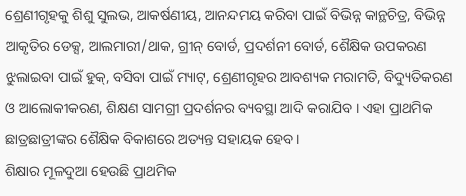ଶ୍ରେଣୀଗୃହକୁ ଶିଶୁ ସୁଲଭ, ଆକର୍ଷଣୀୟ, ଆନନ୍ଦମୟ କରିବା ପାଇଁ ବିଭିନ୍ନ କାନ୍ଥଚିତ୍ର, ବିଭିନ୍ନ ଆକୃତିର ଡେକ୍ସ, ଆଲମାରୀ/ଥାକ, ଗ୍ରୀନ୍ ବୋର୍ଡ, ପ୍ରଦର୍ଶନୀ ବୋର୍ଡ, ଶୈକ୍ଷିକ ଉପକରଣ ଝୁଲାଇବା ପାଇଁ ହୁକ୍, ବସିବା ପାଇଁ ମ୍ୟାଟ୍, ଶ୍ରେଣୀଗୃହର ଆବଶ୍ୟକ ମରାମତି, ବିଦ୍ୟୁତିକରଣ ଓ ଆଲୋକୀକରଣ, ଶିକ୍ଷଣ ସାମଗ୍ରୀ ପ୍ରଦର୍ଶନର ବ୍ୟବସ୍ଥା ଆଦି କରାଯିବ । ଏହା ପ୍ରାଥମିକ ଛାତ୍ରଛାତ୍ରୀଙ୍କର ଶୈକ୍ଷିକ ବିକାଶରେ ଅତ୍ୟନ୍ତ ସହାୟକ ହେବ।
ଶିକ୍ଷାର ମୂଳଦୁଆ ହେଉଛି ପ୍ରାଥମିକ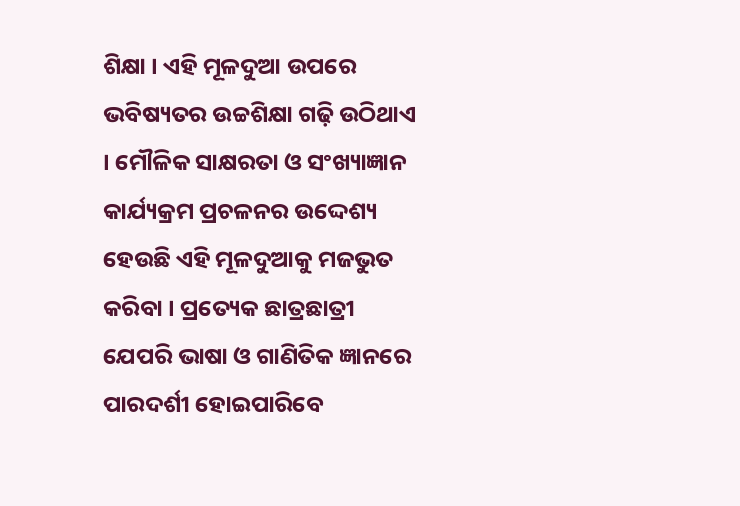ଶିକ୍ଷା । ଏହି ମୂଳଦୁଆ ଉପରେ ଭବିଷ୍ୟତର ଉଚ୍ଚଶିକ୍ଷା ଗଢ଼ି ଉଠିଥାଏ । ମୌଳିକ ସାକ୍ଷରତା ଓ ସଂଖ୍ୟାଜ୍ଞାନ କାର୍ଯ୍ୟକ୍ରମ ପ୍ରଚଳନର ଉଦ୍ଦେଶ୍ୟ ହେଉଛି ଏହି ମୂଳଦୁଆକୁ ମଜଭୁତ କରିବା । ପ୍ରତ୍ୟେକ ଛାତ୍ରଛାତ୍ରୀ ଯେପରି ଭାଷା ଓ ଗାଣିତିକ ଜ୍ଞାନରେ ପାରଦର୍ଶୀ ହୋଇପାରିବେ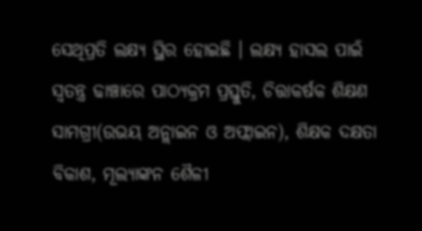ସେଥିପ୍ରତି ଲକ୍ଷ୍ୟ ସ୍ଥିର ହୋଇଛି । ଲକ୍ଷ୍ୟ ହାସଲ ପାଇଁ ସ୍ୱତନ୍ତ୍ର ଢାଞ୍ଚାରେ ପାଠ୍ୟକ୍ରମ ପ୍ରସ୍ତୁତି, ଚିତ୍ତାକର୍ଷକ ଶିକ୍ଷଣ ସାମଗ୍ରୀ(ଉଭୟ ଅନ୍ଲାଇନ ଓ ଅଫ୍ଲାଇନ), ଶିକ୍ଷକ ଦକ୍ଷତା ବିକାଶ, ମୂଲ୍ୟାଙ୍କନ ଶୈଳୀ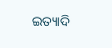ଇତ୍ୟାଦି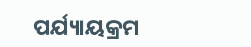ପର୍ଯ୍ୟାୟକ୍ରମ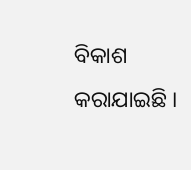ବିକାଶ କରାଯାଇଛି ।